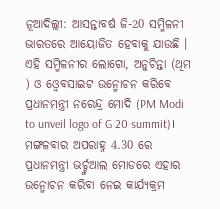ନୂଆଦିଲ୍ଲୀ: ଆସନ୍ତାବର୍ଷ ଜି-20 ସମ୍ମିଳନୀ ଭାରତରେ ଆୟୋଜିତ ହେବାକୁ ଯାଉଛି । ଏହି ସମ୍ମିଳନୀର ଲୋଗୋ, ଅନୁଚିନ୍ତା (ଥିମ ) ଓ ଓ୍ବେବସାଇଟ ଉନ୍ମୋଚନ କରିବେ ପ୍ରଧାନମନ୍ତ୍ରୀ ନରେନ୍ଦ୍ର ମୋଦି (PM Modi to unveil logo of G 20 summit)। ମଙ୍ଗଳବାର ଅପରାହ୍ନ 4.30 ରେ ପ୍ରଧାନମନ୍ତ୍ରୀ ଭର୍ଚ୍ଚୁଆଲ ମୋଡରେ ଏହାର ଉନ୍ମୋଚନ କରିବା ନେଇ କାର୍ଯ୍ୟକ୍ରମ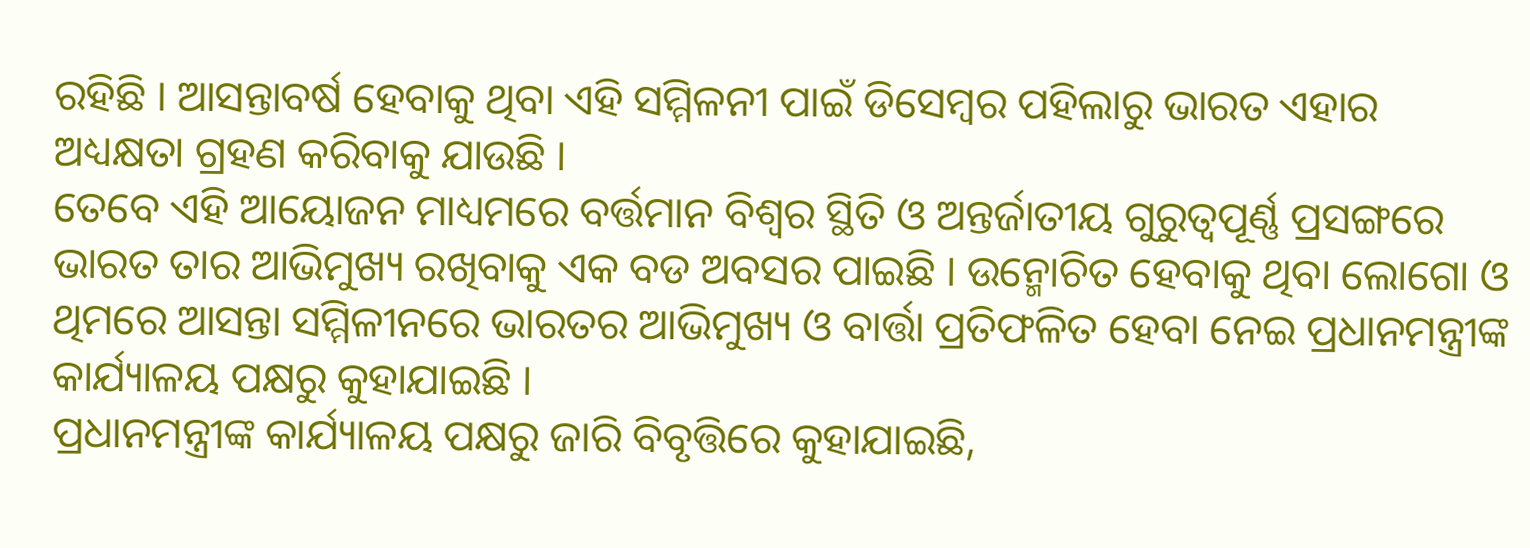ରହିଛି । ଆସନ୍ତାବର୍ଷ ହେବାକୁ ଥିବା ଏହି ସମ୍ମିଳନୀ ପାଇଁ ଡିସେମ୍ବର ପହିଲାରୁ ଭାରତ ଏହାର ଅଧ୍ୟକ୍ଷତା ଗ୍ରହଣ କରିବାକୁ ଯାଉଛି ।
ତେବେ ଏହି ଆୟୋଜନ ମାଧ୍ୟମରେ ବର୍ତ୍ତମାନ ବିଶ୍ବର ସ୍ଥିତି ଓ ଅନ୍ତର୍ଜାତୀୟ ଗୁରୁତ୍ବପୂର୍ଣ୍ଣ ପ୍ରସଙ୍ଗରେ ଭାରତ ତାର ଆଭିମୁଖ୍ୟ ରଖିବାକୁ ଏକ ବଡ ଅବସର ପାଇଛି । ଉନ୍ମୋଚିତ ହେବାକୁ ଥିବା ଲୋଗୋ ଓ ଥିମରେ ଆସନ୍ତା ସମ୍ମିଳୀନରେ ଭାରତର ଆଭିମୁଖ୍ୟ ଓ ବାର୍ତ୍ତା ପ୍ରତିଫଳିତ ହେବା ନେଇ ପ୍ରଧାନମନ୍ତ୍ରୀଙ୍କ କାର୍ଯ୍ୟାଳୟ ପକ୍ଷରୁ କୁହାଯାଇଛି ।
ପ୍ରଧାନମନ୍ତ୍ରୀଙ୍କ କାର୍ଯ୍ୟାଳୟ ପକ୍ଷରୁ ଜାରି ବିବୃତ୍ତିରେ କୁହାଯାଇଛି,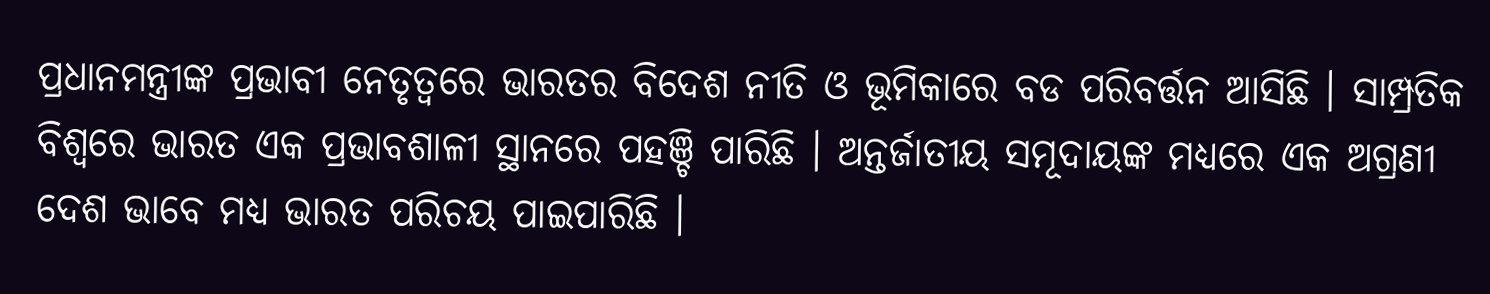ପ୍ରଧାନମନ୍ତ୍ରୀଙ୍କ ପ୍ରଭାବୀ ନେତୃତ୍ବରେ ଭାରତର ବିଦେଶ ନୀତି ଓ ଭୂମିକାରେ ବଡ ପରିବର୍ତ୍ତନ ଆସିଛି । ସାମ୍ପ୍ରତିକ ବିଶ୍ବରେ ଭାରତ ଏକ ପ୍ରଭାବଶାଳୀ ସ୍ଥାନରେ ପହଞ୍ଚି ପାରିଛି । ଅନ୍ତର୍ଜାତୀୟ ସମୂଦାୟଙ୍କ ମଧ୍ୟରେ ଏକ ଅଗ୍ରଣୀ ଦେଶ ଭାବେ ମଧ୍ୟ ଭାରତ ପରିଚୟ ପାଇପାରିଛି ।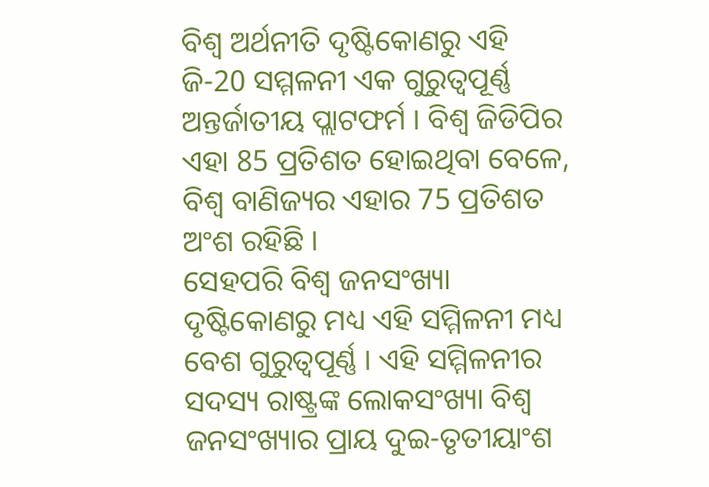ବିଶ୍ବ ଅର୍ଥନୀତି ଦୃଷ୍ଟିକୋଣରୁ ଏହି ଜି-20 ସମ୍ମଳନୀ ଏକ ଗୁରୁତ୍ବପୂର୍ଣ୍ଣ ଅନ୍ତର୍ଜାତୀୟ ପ୍ଲାଟଫର୍ମ । ବିଶ୍ବ ଜିଡିପିର ଏହା 85 ପ୍ରତିଶତ ହୋଇଥିବା ବେଳେ, ବିଶ୍ବ ବାଣିଜ୍ୟର ଏହାର 75 ପ୍ରତିଶତ ଅଂଶ ରହିଛି ।
ସେହପରି ବିଶ୍ବ ଜନସଂଖ୍ୟା ଦୃଷ୍ଟିକୋଣରୁ ମଧ୍ୟ ଏହି ସମ୍ମିଳନୀ ମଧ୍ୟ ବେଶ ଗୁରୁତ୍ବପୂର୍ଣ୍ଣ । ଏହି ସମ୍ମିଳନୀର ସଦସ୍ୟ ରାଷ୍ଟ୍ରଙ୍କ ଲୋକସଂଖ୍ୟା ବିଶ୍ବ ଜନସଂଖ୍ୟାର ପ୍ରାୟ ଦୁଇ-ତୃତୀୟାଂଶ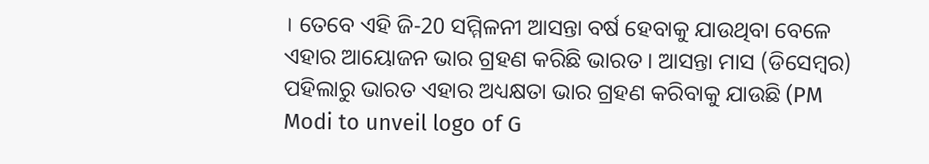। ତେବେ ଏହି ଜି-20 ସମ୍ମିଳନୀ ଆସନ୍ତା ବର୍ଷ ହେବାକୁ ଯାଉଥିବା ବେଳେ ଏହାର ଆୟୋଜନ ଭାର ଗ୍ରହଣ କରିଛି ଭାରତ । ଆସନ୍ତା ମାସ (ଡିସେମ୍ବର) ପହିଲାରୁ ଭାରତ ଏହାର ଅଧ୍ୟକ୍ଷତା ଭାର ଗ୍ରହଣ କରିବାକୁ ଯାଉଛି (PM Modi to unveil logo of G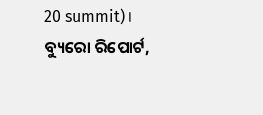20 summit)।
ବ୍ୟୁରୋ ରିପୋର୍ଟ,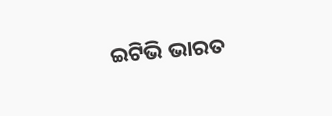ଇଟିଭି ଭାରତ